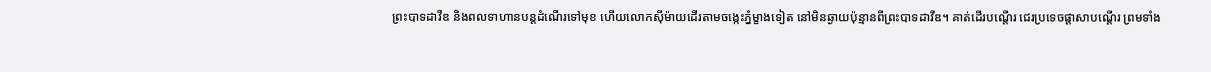ព្រះបាទដាវីឌ និងពលទាហានបន្តដំណើរទៅមុខ ហើយលោកស៊ីម៉ាយដើរតាមចង្កេះភ្នំម្ខាងទៀត នៅមិនឆ្ងាយប៉ុន្មានពីព្រះបាទដាវីឌ។ គាត់ដើរបណ្ដើរ ជេរប្រទេចផ្ដាសាបណ្ដើរ ព្រមទាំង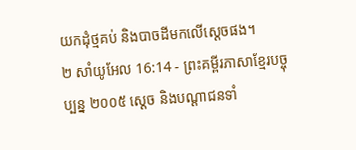យកដុំថ្មគប់ និងបាចដីមកលើស្ដេចផង។
២ សាំយូអែល 16:14 - ព្រះគម្ពីរភាសាខ្មែរបច្ចុប្បន្ន ២០០៥ ស្ដេច និងបណ្ដាជនទាំ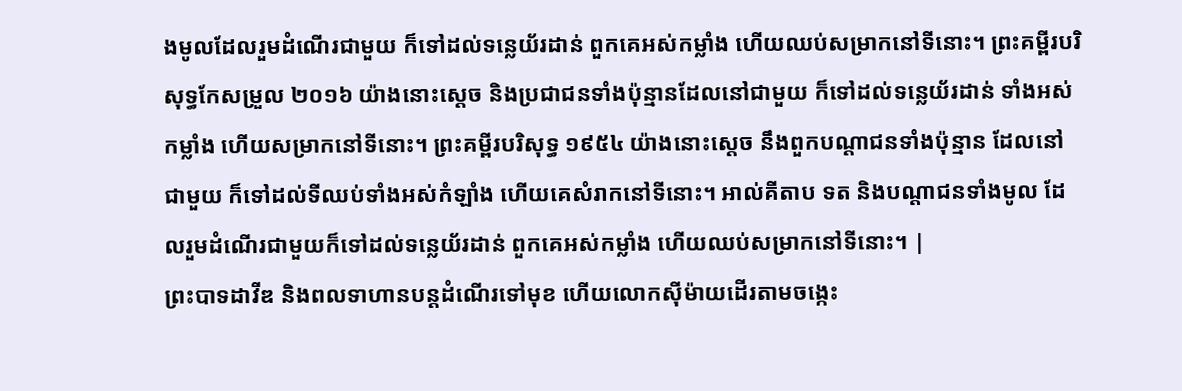ងមូលដែលរួមដំណើរជាមួយ ក៏ទៅដល់ទន្លេយ័រដាន់ ពួកគេអស់កម្លាំង ហើយឈប់សម្រាកនៅទីនោះ។ ព្រះគម្ពីរបរិសុទ្ធកែសម្រួល ២០១៦ យ៉ាងនោះស្តេច និងប្រជាជនទាំងប៉ុន្មានដែលនៅជាមួយ ក៏ទៅដល់ទន្លេយ័រដាន់ ទាំងអស់កម្លាំង ហើយសម្រាកនៅទីនោះ។ ព្រះគម្ពីរបរិសុទ្ធ ១៩៥៤ យ៉ាងនោះស្តេច នឹងពួកបណ្តាជនទាំងប៉ុន្មាន ដែលនៅជាមួយ ក៏ទៅដល់ទីឈប់ទាំងអស់កំឡាំង ហើយគេសំរាកនៅទីនោះ។ អាល់គីតាប ទត និងបណ្តាជនទាំងមូល ដែលរួមដំណើរជាមួយក៏ទៅដល់ទន្លេយ័រដាន់ ពួកគេអស់កម្លាំង ហើយឈប់សម្រាកនៅទីនោះ។ |
ព្រះបាទដាវីឌ និងពលទាហានបន្តដំណើរទៅមុខ ហើយលោកស៊ីម៉ាយដើរតាមចង្កេះ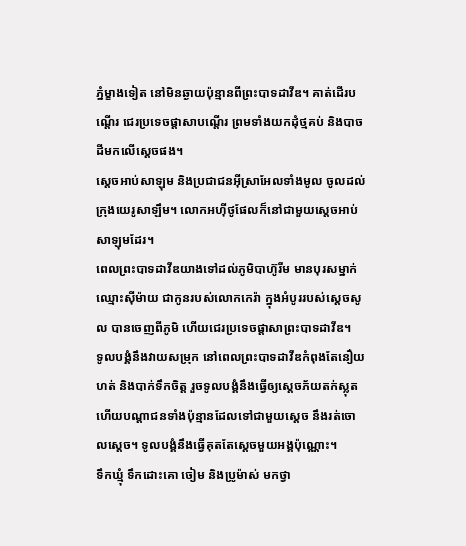ភ្នំម្ខាងទៀត នៅមិនឆ្ងាយប៉ុន្មានពីព្រះបាទដាវីឌ។ គាត់ដើរបណ្ដើរ ជេរប្រទេចផ្ដាសាបណ្ដើរ ព្រមទាំងយកដុំថ្មគប់ និងបាចដីមកលើស្ដេចផង។
ស្ដេចអាប់សាឡុម និងប្រជាជនអ៊ីស្រាអែលទាំងមូល ចូលដល់ក្រុងយេរូសាឡឹម។ លោកអហ៊ីថូផែលក៏នៅជាមួយស្ដេចអាប់សាឡុមដែរ។
ពេលព្រះបាទដាវីឌយាងទៅដល់ភូមិបាហ៊ូរីម មានបុរសម្នាក់ឈ្មោះស៊ីម៉ាយ ជាកូនរបស់លោកកេរ៉ា ក្នុងអំបូររបស់ស្ដេចសូល បានចេញពីភូមិ ហើយជេរប្រទេចផ្ដាសាព្រះបាទដាវីឌ។
ទូលបង្គំនឹងវាយសម្រុក នៅពេលព្រះបាទដាវីឌកំពុងតែនឿយហត់ និងបាក់ទឹកចិត្ត រួចទូលបង្គំនឹងធ្វើឲ្យស្ដេចភ័យតក់ស្លុត ហើយបណ្ដាជនទាំងប៉ុន្មានដែលទៅជាមួយស្ដេច នឹងរត់ចោលស្ដេច។ ទូលបង្គំនឹងធ្វើគុតតែស្ដេចមួយអង្គប៉ុណ្ណោះ។
ទឹកឃ្មុំ ទឹកដោះគោ ចៀម និងប្រូម៉ាស់ មកថ្វា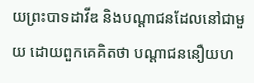យព្រះបាទដាវីឌ និងបណ្ដាជនដែលនៅជាមួយ ដោយពួកគេគិតថា បណ្ដាជននឿយហ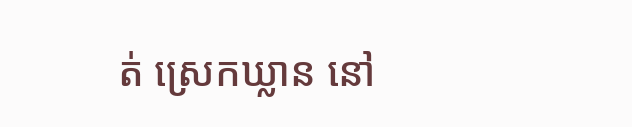ត់ ស្រេកឃ្លាន នៅ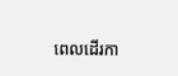ពេលដើរកា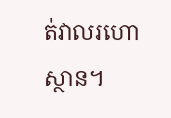ត់វាលរហោស្ថាន។